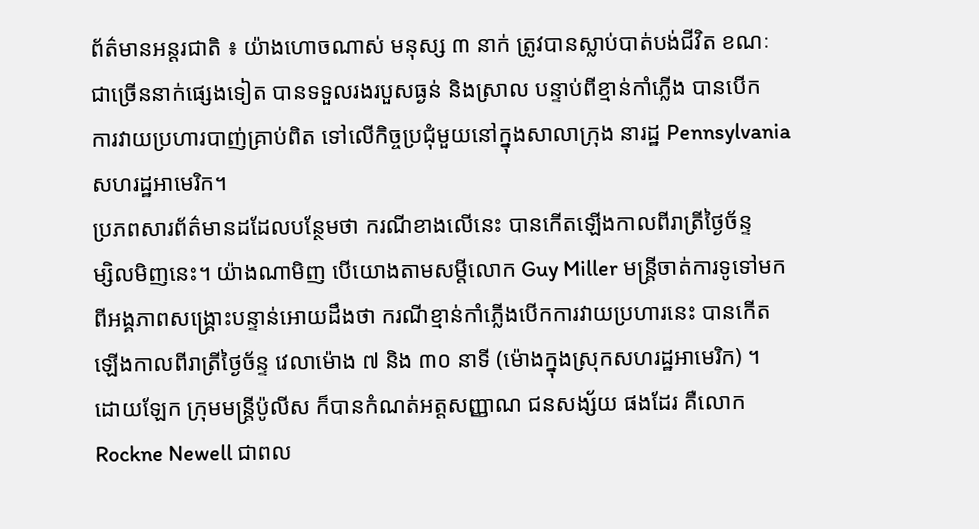ព័ត៌មានអន្តរជាតិ ៖ យ៉ាងហោចណាស់ មនុស្ស ៣ នាក់ ត្រូវបានស្លាប់បាត់បង់ជីវិត ខណៈ
ជាច្រើននាក់ផ្សេងទៀត បានទទួលរងរបួសធ្ងន់ និងស្រាល បន្ទាប់ពីខ្មាន់កាំភ្លើង បានបើក
ការវាយប្រហារបាញ់គ្រាប់ពិត ទៅលើកិច្ចប្រជុំមួយនៅក្នុងសាលាក្រុង នារដ្ឋ Pennsylvania
សហរដ្ឋអាមេរិក។
ប្រភពសារព័ត៌មានដដែលបន្ថែមថា ករណីខាងលើនេះ បានកើតឡើងកាលពីរាត្រីថ្ងៃច័ន្ទ
ម្សិលមិញនេះ។ យ៉ាងណាមិញ បើយោងតាមសម្តីលោក Guy Miller មន្រ្តីចាត់ការទូទៅមក
ពីអង្គភាពសង្គ្រោះបន្ទាន់អោយដឹងថា ករណីខ្មាន់កាំភ្លើងបើកការវាយប្រហារនេះ បានកើត
ឡើងកាលពីរាត្រីថ្ងៃច័ន្ទ វេលាម៉ោង ៧ និង ៣០ នាទី (ម៉ោងក្នុងស្រុកសហរដ្ឋអាមេរិក) ។
ដោយឡែក ក្រុមមន្រ្តីប៉ូលីស ក៏បានកំណត់អត្តសញ្ញាណ ជនសង្ស័យ ផងដែរ គឺលោក
Rockne Newell ជាពល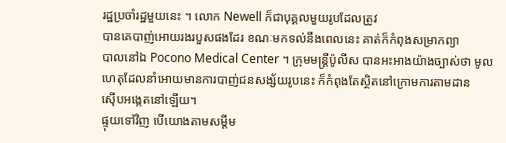រដ្ឋប្រចាំរដ្ឋមួយនេះ ។ លោក Newell ក៏ជាបុគ្គលមួយរូបដែលត្រូវ
បានគេបាញ់អោយរងរបួសផងដែរ ខណៈមកទល់នឹងពេលនេះ គាត់ក៏កំពុងសម្រាកព្យា
បាលនៅឯ Pocono Medical Center ។ ក្រុមមន្រ្តីប៉ូលីស បានអះអាងយ៉ាងច្បាស់ថា មូល
ហេតុដែលនាំអោយមានការបាញ់ជនសង្ស័យរូបនេះ ក៏កំពុងតែស្ថិតនៅក្រោមការតាមដាន
ស៊ើបអង្កេតនៅឡើយ។
ផ្ទុយទៅវិញ បើយោងតាមសម្តីម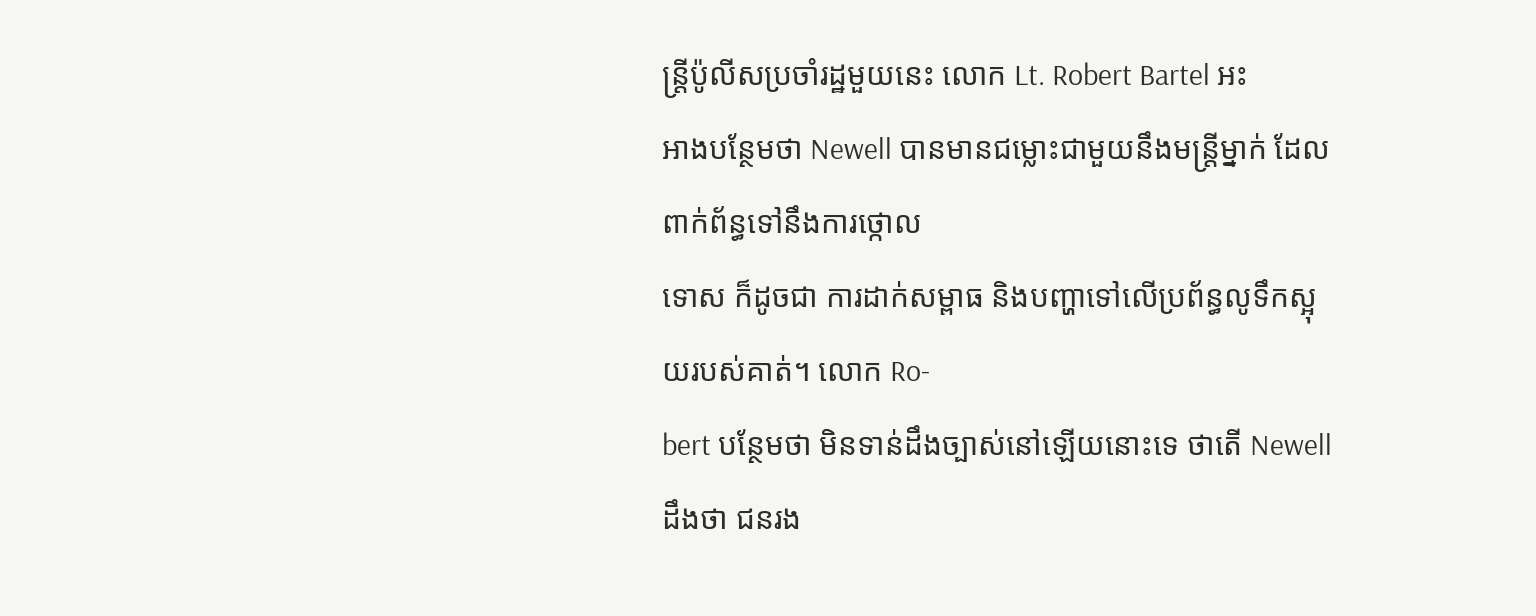ន្រ្តីប៉ូលីសប្រចាំរដ្ឋមួយនេះ លោក Lt. Robert Bartel អះ
អាងបន្ថែមថា Newell បានមានជម្លោះជាមួយនឹងមន្រ្តីម្នាក់ ដែលពាក់ព័ន្ធទៅនឹងការថ្កោល
ទោស ក៏ដូចជា ការដាក់សម្ពាធ និងបញ្ហាទៅលើប្រព័ន្ធលូទឹកស្អុយរបស់គាត់។ លោក Ro-
bert បន្ថែមថា មិនទាន់ដឹងច្បាស់នៅឡើយនោះទេ ថាតើ Newell ដឹងថា ជនរង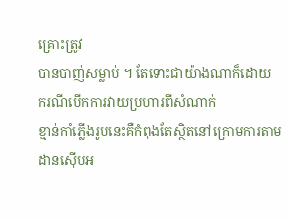គ្រោះត្រូវ
បានបាញ់សម្លាប់ ។ តែទោះជាយ៉ាងណាក៏ដោយ ករណីបើកការវាយប្រហារពីសំណាក់
ខ្មាន់កាំភ្លើងរូបនេះគឺកំពុងតែស្ថិតនៅក្រោមការតាមដានស៊ើបអ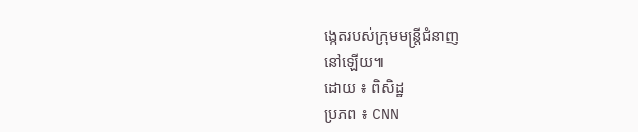ង្កេតរបស់ក្រុមមន្រ្តីជំនាញ
នៅឡើយ៕
ដោយ ៖ ពិសិដ្ឋ
ប្រភព ៖ CNN